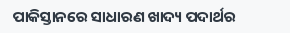ପାକିସ୍ତାନରେ ସାଧାରଣ ଖାଦ୍ୟ ପଦାର୍ଥର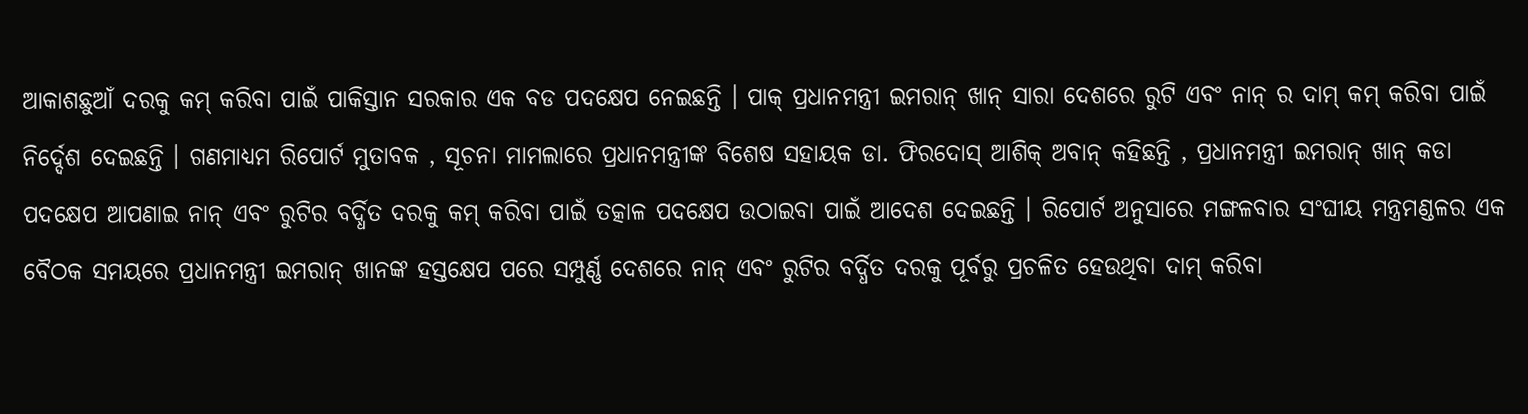ଆକାଶଛୁଆଁ ଦରକୁ କମ୍ କରିବା ପାଇଁ ପାକିସ୍ତାନ ସରକାର ଏକ ବଡ ପଦକ୍ଷେପ ନେଇଛନ୍ତି । ପାକ୍ ପ୍ରଧାନମନ୍ତ୍ରୀ ଇମରାନ୍ ଖାନ୍ ସାରା ଦେଶରେ ରୁଟି ଏବଂ ନାନ୍ ର ଦାମ୍ କମ୍ କରିବା ପାଇଁ ନିର୍ଦ୍ଦେଶ ଦେଇଛନ୍ତି । ଗଣମାଧ୍ୟମ ରିପୋର୍ଟ ମୁତାବକ , ସୂଚନା ମାମଲାରେ ପ୍ରଧାନମନ୍ତ୍ରୀଙ୍କ ବିଶେଷ ସହାୟକ ଡା. ଫିରଦୋସ୍ ଆଶିକ୍ ଅବାନ୍ କହିଛନ୍ତି , ପ୍ରଧାନମନ୍ତ୍ରୀ ଇମରାନ୍ ଖାନ୍ କଡା ପଦକ୍ଷେପ ଆପଣାଇ ନାନ୍ ଏବଂ ରୁଟିର ବର୍ଦ୍ଧିତ ଦରକୁ କମ୍ କରିବା ପାଇଁ ତତ୍କାଳ ପଦକ୍ଷେପ ଉଠାଇବା ପାଇଁ ଆଦେଶ ଦେଇଛନ୍ତି । ରିପୋର୍ଟ ଅନୁସାରେ ମଙ୍ଗଳବାର ସଂଘୀୟ ମନ୍ତ୍ରମଣ୍ଡଳର ଏକ ବୈଠକ ସମୟରେ ପ୍ରଧାନମନ୍ତ୍ରୀ ଇମରାନ୍ ଖାନଙ୍କ ହସ୍ତକ୍ଷେପ ପରେ ସମ୍ପୁର୍ଣ୍ଣ ଦେଶରେ ନାନ୍ ଏବଂ ରୁଟିର ବର୍ଦ୍ଧିତ ଦରକୁ ପୂର୍ବରୁ ପ୍ରଚଳିତ ହେଉଥିବା ଦାମ୍ କରିବା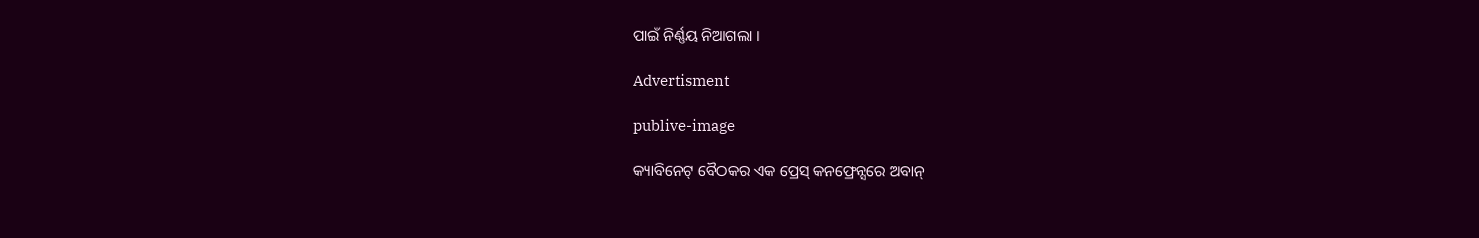ପାଇଁ ନିର୍ଣ୍ଣୟ ନିଆଗଲା ।

Advertisment

publive-image

କ୍ୟାବିନେଟ୍ ବୈଠକର ଏକ ପ୍ରେସ୍ କନଫ୍ରେନ୍ସରେ ଅବାନ୍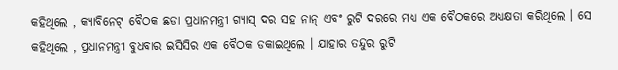କହିଥିଲେ , କ୍ୟାବିନେଟ୍ ବୈଠକ ଛଡା ପ୍ରଧାନମନ୍ତ୍ରୀ ଗ୍ୟାସ୍ ଦର ସହ ନାନ୍ ଏବଂ ରୁଟି ଦରରେ ମଧ୍ୟ ଏକ ବୈଠକରେ ଅଧ୍ୟକ୍ଷତା କରିଥିଲେ । ସେ କହିଥିଲେ , ପ୍ରଧାନମନ୍ତ୍ରୀ ବୁଧବାର ଇସିସିର ଏକ ବୈଠକ ଡକାଇଥିଲେ । ଯାହାର ତନ୍ଦୁର ରୁଟି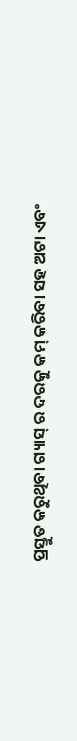ପ୍ରସ୍ତୁତ କରୁଥିବା ଗ୍ୟାସ୍ ର ଦରକୁ କମ୍ କରିବା ସହ ଅଟା ଏବଂ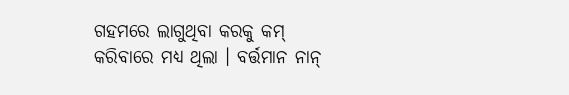ଗହମରେ ଲାଗୁଥିବା କରକୁ କମ୍ କରିବାରେ ମଧ୍ୟ ଥିଲା । ବର୍ତ୍ତମାନ ନାନ୍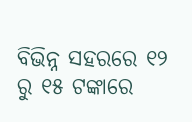ବିଭିନ୍ନ ସହରରେ ୧୨ ରୁ ୧୫ ଟଙ୍କାରେ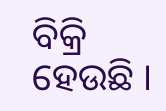ବିକ୍ରି ହେଉଛି ।